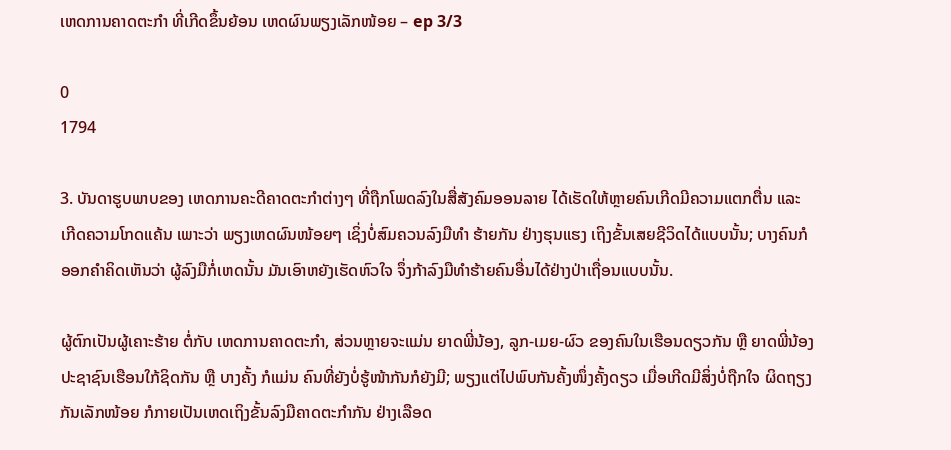ເຫດການຄາດຕະກຳ ທີ່ເກີດຂຶ້ນຍ້ອນ ເຫດຜົນພຽງເລັກໜ້ອຍ – ep 3/3

0
1794

3. ບັນດາຮູບພາບຂອງ ເຫດການຄະດີຄາດຕະກໍາຕ່າງໆ ທີ່ຖືກໂພດລົງໃນສື່ສັງຄົມອອນລາຍ ໄດ້ເຮັດໃຫ້ຫຼາຍຄົນເກີດມີຄວາມແຕກຕື່ນ ແລະ ເກີດຄວາມໂກດແຄ້ນ ເພາະວ່າ ພຽງເຫດຜົນໜ້ອຍໆ ເຊິ່ງບໍ່ສົມຄວນລົງມືທຳ ຮ້າຍກັນ ຢ່າງຮຸນແຮງ ເຖິງຂັ້ນເສຍຊີວິດໄດ້ແບບນັ້ນ; ບາງຄົນກໍອອກຄຳຄິດເຫັນວ່າ ຜູ້ລົງມືກໍ່ເຫດນັ້ນ ມັນເອົາຫຍັງເຮັດຫົວໃຈ ຈຶ່ງກ້າລົງມືທຳຮ້າຍຄົນອື່ນໄດ້ຢ່າງປ່າເຖື່ອນແບບນັ້ນ.

ຜູ້ຕົກເປັນຜູ້ເຄາະຮ້າຍ ຕໍ່ກັບ ເຫດການຄາດຕະກຳ, ສ່ວນຫຼາຍຈະແມ່ນ ຍາດພີ່ນ້ອງ, ລູກ-ເມຍ-ຜົວ ຂອງຄົນໃນເຮືອນດຽວກັນ ຫຼື ຍາດພີ່ນ້ອງ ປະຊາຊົນເຮືອນໃກ້ຊິດກັນ ຫຼື ບາງຄັ້ງ ກໍແມ່ນ ຄົນທີ່ຍັງບໍ່ຮູ້ໜ້າກັນກໍຍັງມີ; ພຽງແຕ່ໄປພົບກັນຄັ້ງໜຶ່ງຄັ້ງດຽວ ເມື່ອເກີດມີສິ່ງບໍ່ຖືກໃຈ ຜິດຖຽງກັນເລັກໜ້ອຍ ກໍກາຍເປັນເຫດເຖິງຂັ້ນລົງມືຄາດຕະກຳກັນ ຢ່າງເລືອດ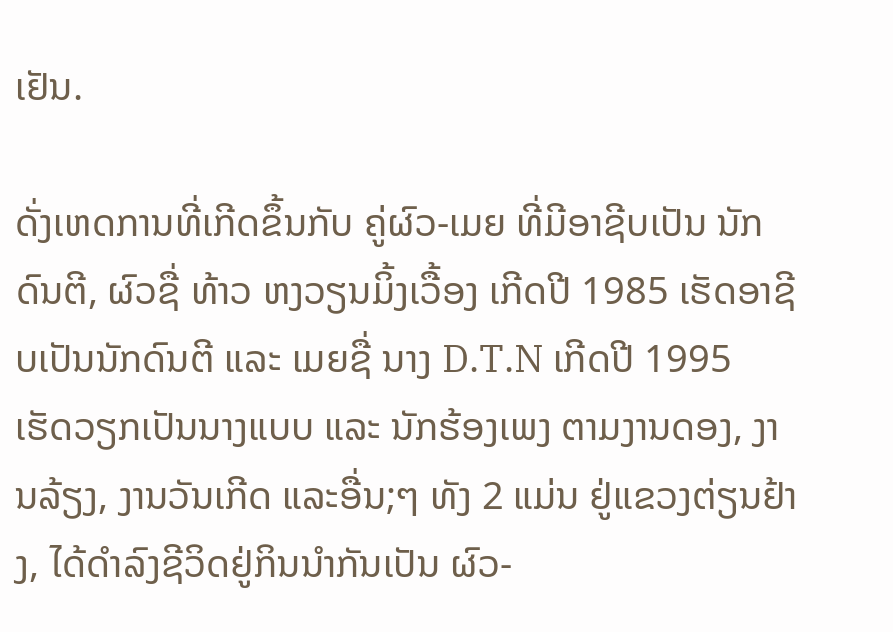ເຢັນ.

ດັ່ງເຫດການທີ່ເກີດຂຶ້ນກັບ ຄູ່ຜົວ-ເມຍ ທີ່ມີອາຊີບເປັນ ນັກດົນຕີ, ຜົວຊື່ ທ້າວ ຫງວຽນມິ້ງເວື້ອງ ເກີດປີ 1985 ເຮັດອາຊີບເປັນນັກດົນຕີ ແລະ ເມຍຊື່ ນາງ D.T.N ເກີດປີ 1995 ເຮັດວຽກເປັນນາງແບບ ແລະ ນັກຮ້ອງເພງ ຕາມງານດອງ, ງານລ້ຽງ, ງານວັນເກີດ ແລະອື່ນ;ໆ ທັງ 2 ແມ່ນ ຢູ່ແຂວງຕ່ຽນຢ້າງ, ໄດ້ດຳລົງຊີວິດຢູ່ກິນນຳກັນເປັນ ຜົວ-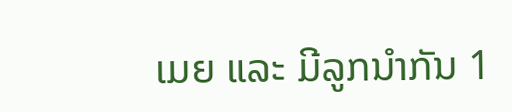ເມຍ ແລະ ມີລູກນຳກັນ 1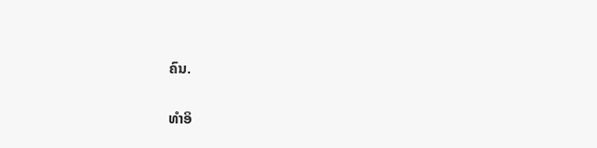ຄົນ.

ທຳອິ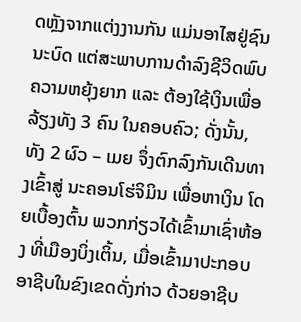ດຫຼັງຈາກແຕ່ງງານກັນ ແມ່ນອາໄສຢູ່ຊົນນະບົດ ແຕ່ສະພາບການດຳລົງຊີວິດພົບຄວາມຫຍຸ້ງຍາກ ແລະ ຕ້ອງໃຊ້ເງິນເພື່ອລ້ຽງທັງ 3 ຄົນ ໃນຄອບຄົວ; ດັ່ງນັ້ນ, ທັງ 2 ຜົວ – ເມຍ ຈຶ່ງຕົກລົງກັນເດີນທາງເຂົ້າສູ່ ນະຄອນໂຮ່ຈິມິນ ເພື່ອຫາເງິນ ໂດຍເບື້ອງຕົ້ນ ພວກກ່ຽວໄດ້ເຂົ້າມາເຊົ່າຫ້ອງ ທີ່ເມືອງບິ່ງເຕິ້ນ, ເມື່ອເຂົ້າມາປະກອບອາຊີບໃນຂົງເຂດດັ່ງກ່າວ ດ້ວຍອາຊີບ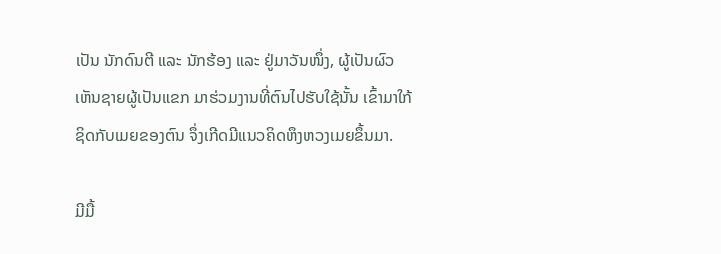ເປັນ ນັກດົນຕີ ແລະ ນັກຮ້ອງ ແລະ ຢູ່ມາວັນໜຶ່ງ, ຜູ້ເປັນຜົວ ເຫັນຊາຍຜູ້ເປັນແຂກ ມາຮ່ວມງານທີ່ຕົນໄປຮັບໃຊ້ນັ້ນ ເຂົ້າມາໃກ້ຊິດກັບເມຍຂອງຕົນ ຈຶ່ງເກີດມີແນວຄິດຫຶງຫວງເມຍຂຶ້ນມາ.

ມີມື້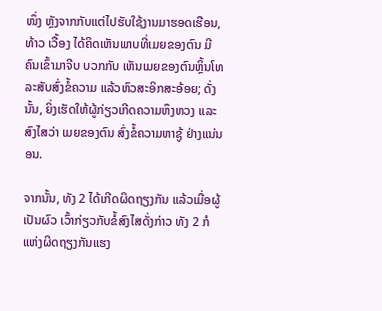ໜຶ່ງ ຫຼັງຈາກກັບແຕ່ໄປຮັບໃຊ້ງານມາຮອດເຮືອນ, ທ້າວ ເວື້ອງ ໄດ້ຄິດເຫັນພາບທີ່ເມຍຂອງຕົນ ມີຄົນເຂົ້າມາຈີບ ບວກກັບ ເຫັນເມຍຂອງຕົນຫຼິ້ນໂທລະສັບສົ່ງຂໍ້ຄວາມ ແລ້ວຫົວສະອິກສະອ້ອຍ; ດັ່ງນັ້ນ, ຍິ່ງເຮັດໃຫ້ຜູ້ກ່ຽວເກີດຄວາມຫຶງຫວງ ແລະ ສົງໄສວ່າ ເມຍຂອງຕົນ ສົ່ງຂໍ້ຄວາມຫາຊູ້ ຢ່າງແນ່ນອນ.

ຈາກນັ້ນ, ທັງ 2 ໄດ້ເກີດຜິດຖຽງກັນ ແລ້ວເມື່ອຜູ້ເປັນຜົວ ເວົ້າກ່ຽວກັບຂໍ້ສົງໄສດັ່ງກ່າວ ທັງ 2 ກໍແຫ່ງຜິດຖຽງກັນແຮງ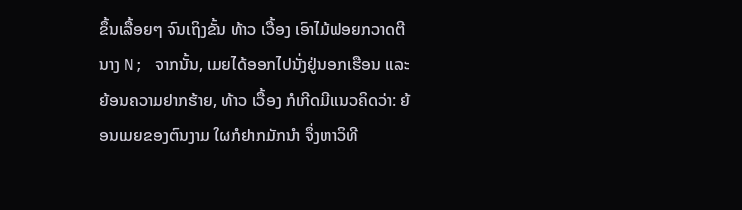ຂຶ້ນເລື້ອຍໆ ຈົນເຖິງຂັ້ນ ທ້າວ ເວື້ອງ ເອົາໄມ້ຟອຍກວາດຕີ ນາງ N; ຈາກນັ້ນ, ເມຍໄດ້ອອກໄປນັ່ງຢູ່ນອກເຮືອນ ແລະ ຍ້ອນຄວາມຢາກຮ້າຍ, ທ້າວ ເວື້ອງ ກໍເກີດມີແນວຄິດວ່າ: ຍ້ອນເມຍຂອງຕົນງາມ ໃຜກໍຢາກມັກນຳ ຈຶ່ງຫາວິທີ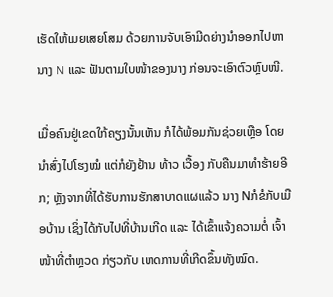ເຮັດໃຫ້ເມຍເສຍໂສມ ດ້ວຍການຈັບເອົາມີດຍ່າງນຳອອກໄປຫາ ນາງ N ແລະ ຟັນຕາມໃບໜ້າຂອງນາງ ກ່ອນຈະເອົາຕົວຫຼົບໜີ.

ເມື່ອຄົນຢູ່ເຂດໃກ້ຄຽງນັ້ນເຫັນ ກໍໄດ້ພ້ອມກັນຊ່ວຍເຫຼືອ ໂດຍນຳສົ່ງໄປໂຮງໝໍ ແຕ່ກໍຍັງຢ້ານ ທ້າວ ເວື້ອງ ກັບຄືນມາທຳຮ້າຍອີກ; ຫຼັງຈາກທີ່ໄດ້ຮັບການຮັກສາບາດແຜແລ້ວ ນາງ Nກໍຂໍກັບເມືອບ້ານ ເຊິ່ງໄດ້ກັບໄປທີ່ບ້ານເກີດ ແລະ ໄດ້ເຂົ້າແຈ້ງຄວາມຕໍ່ ເຈົ້າໜ້າທີ່ຕຳຫຼວດ ກ່ຽວກັບ ເຫດການທີ່ເກີດຂຶ້ນທັງໝົດ.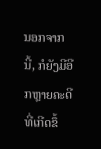ນອກຈາກນີ້, ກໍຍັງມີອີກຫຼາຍຄະດີທີ່ເກີດຂຶ້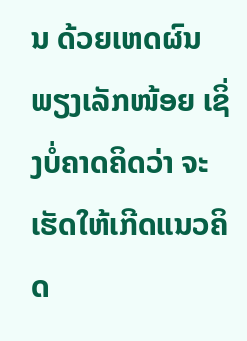ນ ດ້ວຍເຫດຜົນພຽງເລັກໜ້ອຍ ເຊິ່ງບໍ່ຄາດຄິດວ່າ ຈະເຮັດໃຫ້ເກີດແນວຄິດ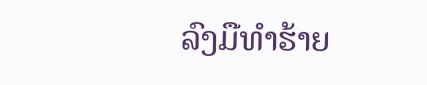ລົງມືທຳຮ້າຍ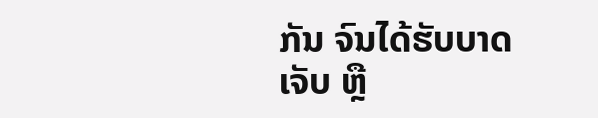ກັນ ຈົນໄດ້ຮັບບາດເຈັບ ຫຼື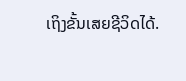ເຖິງຂັ້ນເສຍຊີວິດໄດ້.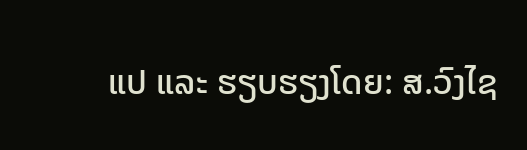ແປ ແລະ ຮຽບຮຽງໂດຍ: ສ.ວົງໄຊ